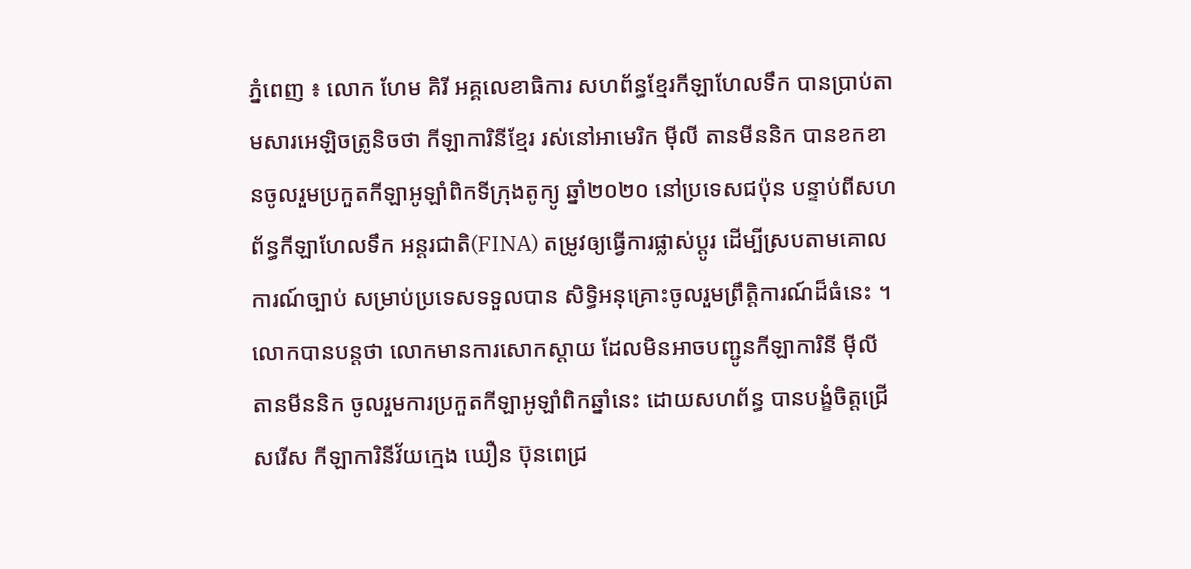ភ្នំពេញ ៖ លោក ហែម គិរី អគ្គលេខាធិការ សហព័ន្ធខ្មែរកីឡាហែលទឹក បានប្រាប់តាមសារអេឡិចត្រូនិចថា កីឡាការិនីខ្មែរ រស់នៅអាមេរិក ម៉ីលី តានមីននិក បានខកខានចូលរួមប្រកួតកីឡាអូឡាំពិកទីក្រុងតូក្យូ ឆ្នាំ២០២០ នៅប្រទេសជប៉ុន បន្ទាប់ពីសហព័ន្ធកីឡាហែលទឹក អន្ដរជាតិ(FINA) តម្រូវឲ្យធ្វើការផ្លាស់ប្ដូរ ដើម្បីស្របតាមគោលការណ៍ច្បាប់ សម្រាប់ប្រទេសទទួលបាន សិទ្ធិអនុគ្រោះចូលរួមព្រឹត្តិការណ៍ដ៏ធំនេះ ។
លោកបានបន្តថា លោកមានការសោកស្ដាយ ដែលមិនអាចបញ្ជូនកីឡាការិនី ម៉ីលី តានមីននិក ចូលរួមការប្រកួតកីឡាអូឡាំពិកឆ្នាំនេះ ដោយសហព័ន្ធ បានបង្ខំចិត្តជ្រើសរើស កីឡាការិនីវ័យក្មេង ឃឿន ប៊ុនពេជ្រ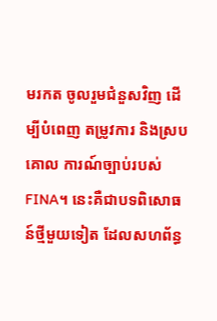មរកត ចូលរួមជំនួសវិញ ដើម្បីបំពេញ តម្រូវការ និងស្របគោល ការណ៍ច្បាប់របស់ FINA។ នេះគឺជាបទពិសោធន៍ថ្មីមួយទៀត ដែលសហព័ន្ធ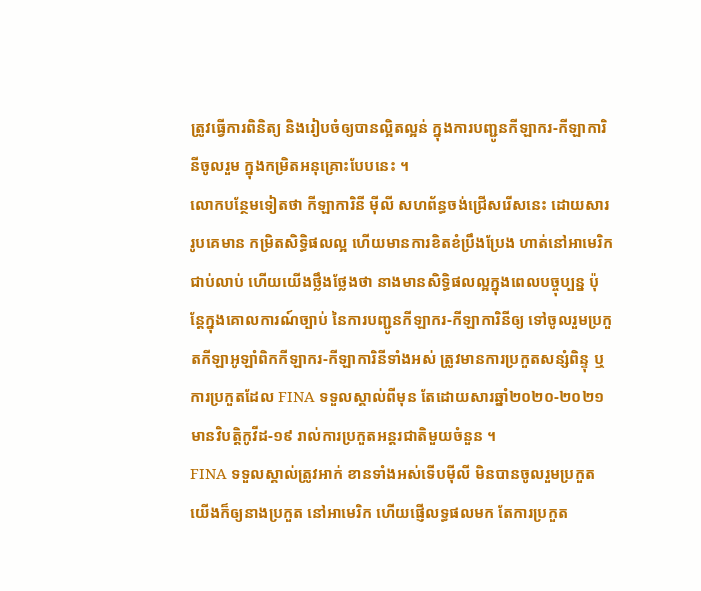ត្រូវធ្វើការពិនិត្យ និងរៀបចំឲ្យបានល្អិតល្អន់ ក្នុងការបញ្ជូនកីឡាករ-កីឡាការិនីចូលរួម ក្នុងកម្រិតអនុគ្រោះបែបនេះ ។
លោកបន្ថែមទៀតថា កីឡាការិនី ម៉ីលី សហព័ន្ធចង់ជ្រើសរើសនេះ ដោយសាររូបគេមាន កម្រិតសិទ្ធិផលល្អ ហើយមានការខិតខំប្រឹងប្រែង ហាត់នៅអាមេរិកជាប់លាប់ ហើយយើងថ្លឹងថ្លែងថា នាងមានសិទ្ធិផលល្អក្នុងពេលបច្ចុប្បន្ន ប៉ុន្ដែក្នុងគោលការណ៍ច្បាប់ នៃការបញ្ជូនកីឡាករ-កីឡាការិនីឲ្យ ទៅចូលរួមប្រកួតកីឡាអូឡាំពិកកីឡាករ-កីឡាការិនីទាំងអស់ ត្រូវមានការប្រកួតសន្សំពិន្ទុ ឬការប្រកួតដែល FINA ទទួលស្គាល់ពីមុន តែដោយសារឆ្នាំ២០២០-២០២១ មានវិបត្តិកូវីដ-១៩ រាល់ការប្រកួតអន្ដរជាតិមួយចំនួន ។
FINA ទទួលស្គាល់ត្រូវអាក់ ខានទាំងអស់ទើបម៉ីលី មិនបានចូលរួមប្រកួត យើងក៏ឲ្យនាងប្រកួត នៅអាមេរិក ហើយផ្ញើលទ្ធផលមក តែការប្រកួត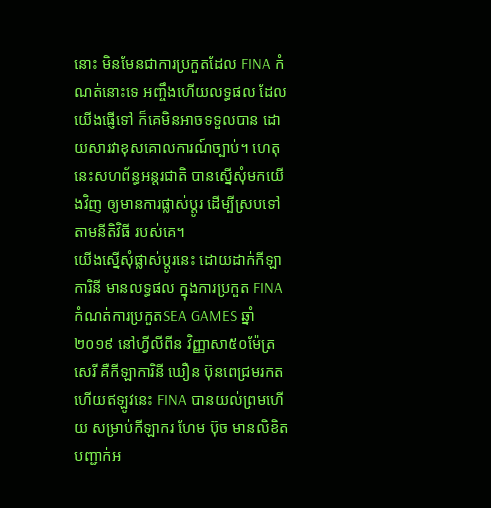នោះ មិនមែនជាការប្រកួតដែល FINA កំណត់នោះទេ អញ្ចឹងហើយលទ្ធផល ដែលយើងផ្ញើទៅ ក៏គេមិនអាចទទួលបាន ដោយសារវាខុសគោលការណ៍ច្បាប់។ ហេតុនេះសហព័ន្ធអន្ដរជាតិ បានស្នើសុំមកយើងវិញ ឲ្យមានការផ្លាស់ប្ដូរ ដើម្បីស្របទៅតាមនីតិវិធី របស់គេ។
យើងស្នើសុំផ្លាស់ប្ដូរនេះ ដោយដាក់កីឡាការិនី មានលទ្ធផល ក្នុងការប្រកួត FINA កំណត់ការប្រកួតSEA GAMES ឆ្នាំ២០១៩ នៅហ្វីលីពីន វិញ្ញាសា៥០ម៉ែត្រសេរី គឺកីឡាការិនី ឃឿន ប៊ុនពេជ្រមរកត ហើយឥឡូវនេះ FINA បានយល់ព្រមហើយ សម្រាប់កីឡាករ ហែម ប៊ុច មានលិខិត បញ្ជាក់អ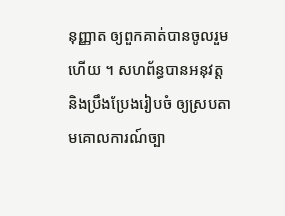នុញ្ញាត ឲ្យពួកគាត់បានចូលរួមហើយ ។ សហព័ន្ធបានអនុវត្ត និងប្រឹងប្រែងរៀបចំ ឲ្យស្របតាមគោលការណ៍ច្បា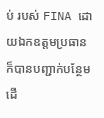ប់ របស់ FINA ដោយឯកឧត្តមប្រធាន ក៏បានបញ្ជាក់បន្ថែម ដើ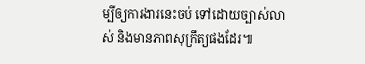ម្បីឲ្យការងារនេះចប់ ទៅដោយច្បាស់លាស់ និងមានភាពសុក្រឹត្យផងដែរ៕